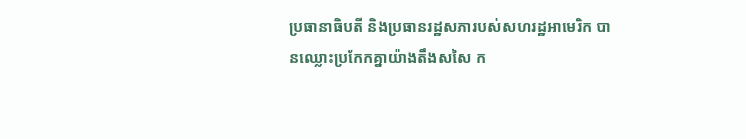ប្រធានាធិបតី និងប្រធានរដ្ឋសភារបស់សហរដ្ឋអាមេរិក បានឈ្លោះប្រកែកគ្នាយ៉ាងតឹងសសៃ ក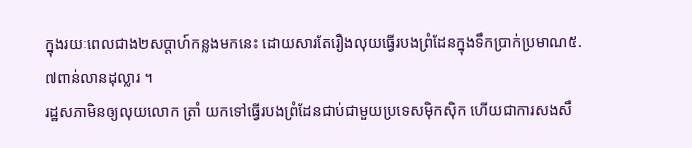ក្នុងរយៈពេលជាង២សប្តាហ៍កន្លងមកនេះ ដោយសារតែរឿងលុយធ្វើរបងព្រំដែនក្នុងទឹកប្រាក់ប្រមាណ៥.៧ពាន់លានដុល្លារ ។
រដ្ឋសភាមិនឲ្យលុយលោក ត្រាំ យកទៅធ្វើរបងព្រំដែនជាប់ជាមួយប្រទេសម៉ិកស៊ិក ហើយជាការសងសឹ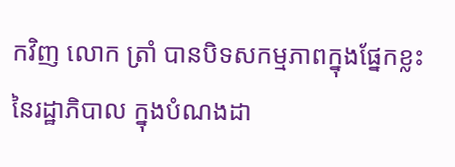កវិញ លោក ត្រាំ បានបិទសកម្មភាពក្នុងផ្នែកខ្លះនៃរដ្ឋាភិបាល ក្នុងបំណងដា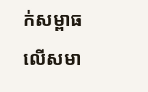ក់សម្ពាធលើសមា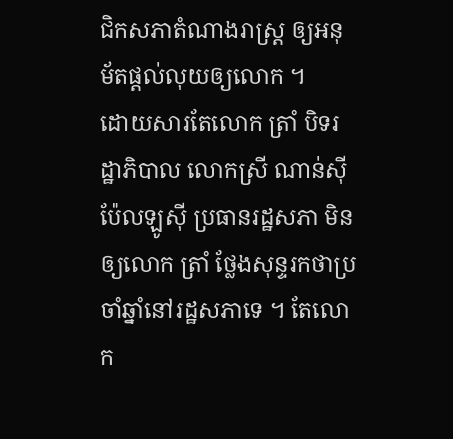ជិកសភាតំណាងរាស្ត្រ ឲ្យអនុម័តផ្តល់លុយឲ្យលោក ។
ដោយសារតែលោក ត្រាំ បិទរដ្ឋាភិបាល លោកស្រី ណាន់ស៊ី ប៉ែលឡូស៊ី ប្រធានរដ្ឋសភា មិនឲ្យលោក ត្រាំ ថ្លែងសុន្ទរកថាប្រចាំឆ្នាំនៅរដ្ឋសភាទេ ។ តែលោក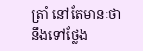ត្រាំ នៅតែមានៈថានឹងទៅថ្លែង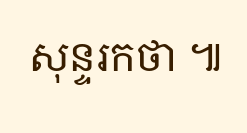សុន្ទរកថា ៕